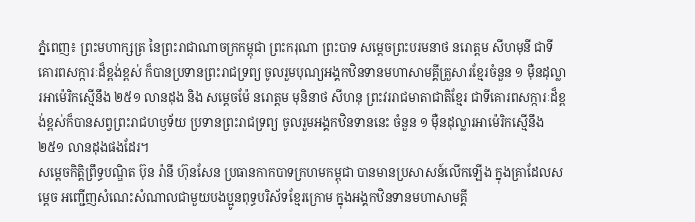ភ្នំពេញ៖ ព្រះមហាក្សត្រ នៃព្រះរាជាណាចក្រកម្ពុជា ព្រះករុណា ព្រះបាទ សម្តេចព្រះបរមនាថ នរោត្តម សីហមុនី ជាទីគោរពសក្ការៈដ៏ខ្ពង់ខ្ពស់ ក៏បានប្រទានព្រះរាជទ្រព្យ ចូលរួមបុណ្យអង្គកឋិនទានមហាសាមគ្គីគ្រួសារខ្មែរចំនួន ១ ម៉ឺនដុល្លារអាម៉េរិកស្មើនឹង ២៥១ លានដុង និង សម្តេចម៉ែ នរោត្តម មុនិនាថ សីហនុ ព្រះវររាជមាតាជាតិខ្មែរ ជាទីគោរពសក្ការៈដ៏ខ្ពង់ខ្ពស់ក៏បានសព្វព្រះរាជហឫទ័យ ប្រទានព្រះរាជទ្រព្យ ចូលរួមអង្គកឋិនទាននេះ ចំនួន ១ ម៉ឺនដុល្លារអាម៉េរិកស្មើនឹង ២៥១ លានដុងផងដែរ។
សម្ដេចកិតិ្តព្រឹទ្ធបណ្ឌិត ប៊ុន រ៉ានី ហ៊ុនសែន ប្រធានកាកបាទក្រហមកម្ពុជា បានមានប្រសាសន៍លើកឡើង ក្នុងគ្រាដែលសម្តេច អញ្ជើញសំណេះសំណាលជាមួយបងប្អូនពុទ្ធបរិស័ទខ្មែរក្រោម ក្នុងអង្គកឋិនទានមហាសាមគ្គី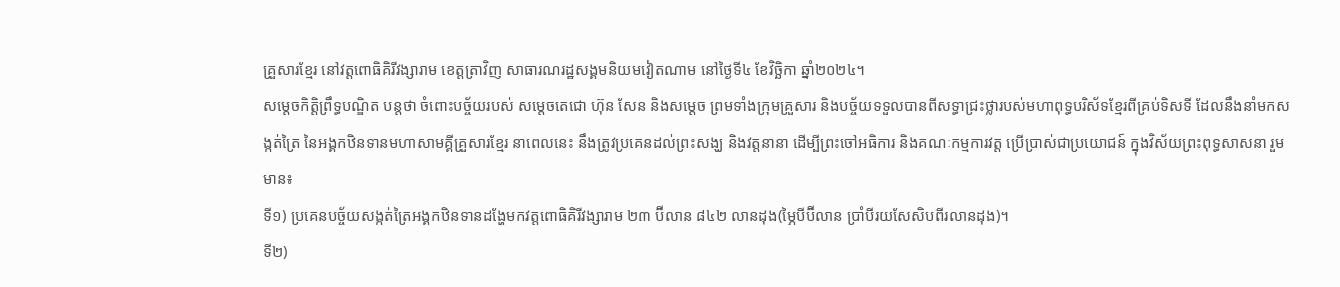គ្រួសារខ្មែរ នៅវត្តពោធិគិរីវង្សារាម ខេត្តត្រាវិញ សាធារណរដ្ឋសង្គមនិយមវៀតណាម នៅថ្ងៃទី៤ ខែវិច្ឆិកា ឆ្នាំ២០២៤។
សម្តេចកិត្តិព្រឹទ្ធបណ្ឌិត បន្តថា ចំពោះបច្ច័យរបស់ សម្តេចតេជោ ហ៊ុន សែន និងសម្ដេច ព្រមទាំងក្រុមគ្រួសារ និងបច្ច័យទទួលបានពីសទ្ធាជ្រះថ្លារបស់មហាពុទ្ធបរិស័ទខ្មែរពីគ្រប់ទិសទី ដែលនឹងនាំមកសង្កត់ត្រៃ នៃអង្គកឋិនទានមហាសាមគ្គីគ្រួសារខ្មែរ នាពេលនេះ នឹងត្រូវប្រគេនដល់ព្រះសង្ឃ និងវត្តនានា ដើម្បីព្រះចៅអធិការ និងគណៈកម្មការវត្ត ប្រើប្រាស់ជាប្រយោជន៍ ក្នុងវិស័យព្រះពុទ្ធសាសនា រួមមាន៖
ទី១) ប្រគេនបច្ច័យសង្កត់ត្រៃអង្គកឋិនទានដង្ហែមកវត្តពោធិគិរីវង្សារាម ២៣ ប៊ីលាន ៨៤២ លានដុង(ម្ភៃបីប៊ីលាន ប្រាំបីរយសែសិបពីរលានដុង)។
ទី២)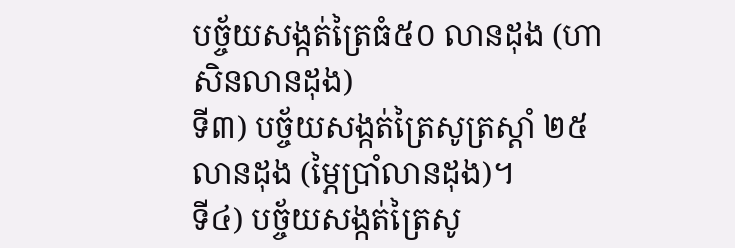បច្ច័យសង្កត់ត្រៃធំ៥០ លានដុង (ហាសិនលានដុង)
ទី៣) បច្ច័យសង្កត់ត្រៃសូត្រស្តាំ ២៥ លានដុង (ម្ភៃប្រាំលានដុង)។
ទី៤) បច្ច័យសង្កត់ត្រៃសូ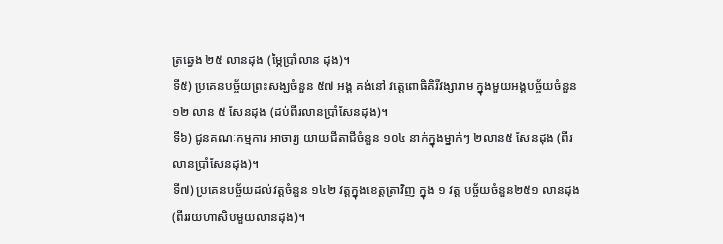ត្រឆ្វេង ២៥ លានដុង (ម្ភៃប្រាំលាន ដុង)។
ទី៥) ប្រគេនបច្ច័យព្រះសង្ឃចំនួន ៥៧ អង្គ គង់នៅ វត្តេពោធិគិរីវង្សារាម ក្នុងមួយអង្គបច្ច័យចំនួន ១២ លាន ៥ សែនដុង (ដប់ពីរលានប្រាំសែនដុង)។
ទី៦) ជូនគណៈកម្មការ អាចារ្យ យាយជីតាជីចំនួន ១០៤ នាក់ក្នុងម្នាក់ៗ ២លាន៥ សែនដុង (ពីរលានប្រាំសែនដុង)។
ទី៧) ប្រគេនបច្ច័យដល់វត្តចំនួន ១៤២ វត្តក្នុងខេត្តត្រាវិញ ក្នុង ១ វត្ត បច្ច័យចំនួន២៥១ លានដុង (ពីររយហាសិបមួយលានដុង)។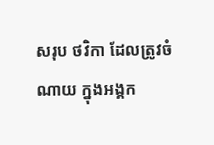សរុប ថវិកា ដែលត្រូវចំណាយ ក្នុងអង្គក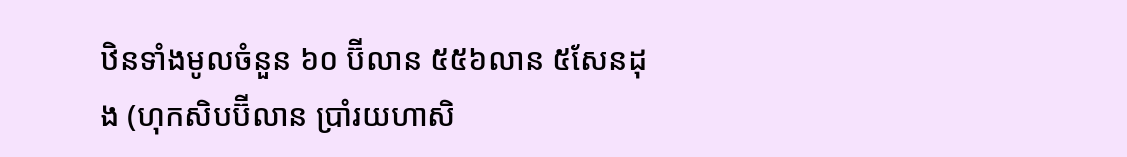ឋិនទាំងមូលចំនួន ៦០ ប៊ីលាន ៥៥៦លាន ៥សែនដុង (ហុកសិបប៊ីលាន ប្រាំរយហាសិ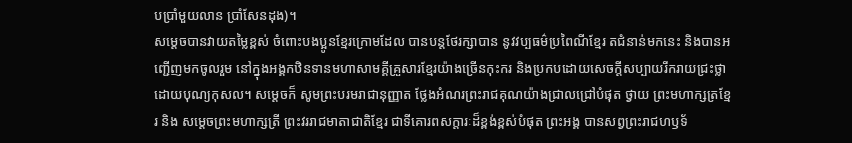បប្រាំមួយលាន ប្រាំសែនដុង)។
សម្ដេចបានវាយតម្លៃខ្ពស់ ចំពោះបងប្អូនខ្មែរក្រោមដែល បានបន្តថែរក្សាបាន នូវវប្បធម៌ប្រពៃណីខ្មែរ តជំនាន់មកនេះ និងបានអញ្ជើញមកចូលរួម នៅក្នុងអង្គកឋិនទានមហាសាមគ្គីគ្រួសារខ្មែរយ៉ាងច្រើនកុះករ និងប្រកបដោយសេចក្តីសប្បាយរីករាយជ្រះថ្លាដោយបុណ្យកុសល។ សម្ដេចក៏ សូមព្រះបរមរាជានុញ្ញាត ថ្លែងអំណរព្រះរាជគុណយ៉ាងជ្រាលជ្រៅបំផុត ថ្វាយ ព្រះមហាក្សត្រខ្មែរ និង សម្តេចព្រះមហាក្សត្រី ព្រះវររាជមាតាជាតិខ្មែរ ជាទីគោរពសក្តារៈដ៏ខ្ពង់ខ្ពស់បំផុត ព្រះអង្គ បានសព្វព្រះរាជហឫទ័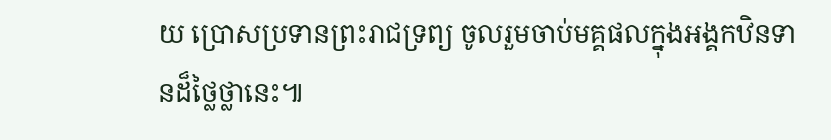យ ប្រោសប្រទានព្រះរាជទ្រព្យ ចូលរួមចាប់មគ្គផលក្នុងអង្គកឋិនទានដ៏ថ្លៃថ្លានេះ៕